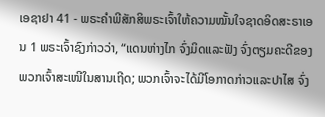ເອຊາຢາ 41 - ພຣະຄຳພີສັກສິພຣະເຈົ້າໃຫ້ຄວາມໝັ້ນໃຈຊາດອິດສະຣາເອນ 1 ພຣະເຈົ້າຊົງກ່າວວ່າ, “ແດນຫ່າງໄກ ຈົ່ງມິດແລະຟັງ ຈົ່ງຕຽມຄະດີຂອງພວກເຈົ້າສະເໜີໃນສານເຖີດ; ພວກເຈົ້າຈະໄດ້ມີໂອກາດກ່າວແລະປາໄສ ຈົ່ງ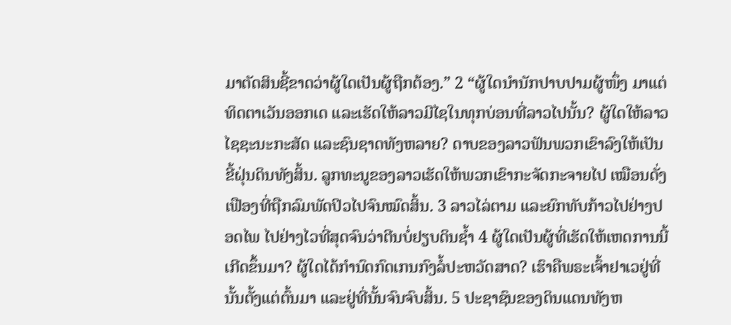ມາຕັດສິນຊີ້ຂາດວ່າຜູ້ໃດເປັນຜູ້ຖືກຕ້ອງ.” 2 “ຜູ້ໃດນຳນັກປາບປາມຜູ້ໜຶ່ງ ມາແຕ່ທິດຕາເວັນອອກເດ ແລະເຮັດໃຫ້ລາວມີໄຊໃນທຸກບ່ອນທີ່ລາວໄປນັ້ນ? ຜູ້ໃດໃຫ້ລາວໄຊຊະນະກະສັດ ແລະຊົນຊາດທັງຫລາຍ? ດາບຂອງລາວຟັນພວກເຂົາລົງໃຫ້ເປັນຂີ້ຝຸ່ນດິນທັງສິ້ນ. ລູກທະນູຂອງລາວເຮັດໃຫ້ພວກເຂົາກະຈັດກະຈາຍໄປ ເໝືອນດັ່ງເຟືອງທີ່ຖືກລົມພັດປິວໄປຈົນໝົດສິ້ນ. 3 ລາວໄລ່ຕາມ ແລະຍົກທັບກ້າວໄປຢ່າງປອດໄພ ໄປຢ່າງໄວທີ່ສຸດຈົນວ່າຕີນບໍ່ຢຽບດິນຊໍ້າ 4 ຜູ້ໃດເປັນຜູ້ທີ່ເຮັດໃຫ້ເຫດການນີ້ເກີດຂຶ້ນມາ? ຜູ້ໃດໄດ້ກຳນົດກົດເກນກົງລໍ້ປະຫວັດສາດ? ເຮົາຄືພຣະເຈົ້າຢາເວຢູ່ທີ່ນັ້ນຕັ້ງແຕ່ຕົ້ນມາ ແລະຢູ່ທີ່ນັ້ນຈົນຈົບສິ້ນ. 5 ປະຊາຊົນຂອງດິນແດນທັງຫ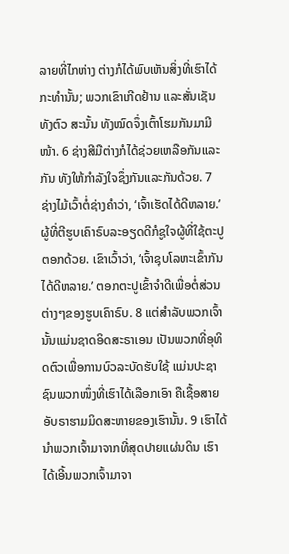ລາຍທີ່ໄກຫ່າງ ຕ່າງກໍໄດ້ພົບເຫັນສິ່ງທີ່ເຮົາໄດ້ກະທຳນັ້ນ; ພວກເຂົາເກີດຢ້ານ ແລະສັ່ນເຊັນທັງຕົວ ສະນັ້ນ ທັງໝົດຈຶ່ງເຕົ້າໂຮມກັນມາມີໜ້າ. 6 ຊ່າງສີມືຕ່າງກໍໄດ້ຊ່ວຍເຫລືອກັນແລະກັນ ທັງໃຫ້ກຳລັງໃຈຊຶ່ງກັນແລະກັນດ້ວຍ. 7 ຊ່າງໄມ້ເວົ້າຕໍ່ຊ່າງຄຳວ່າ, ‘ເຈົ້າເຮັດໄດ້ດີຫລາຍ.’ ຜູ້ທີ່ຕີຮູບເຄົາຣົບລະອຽດດີກໍຊູໃຈຜູ້ທີ່ໃຊ້ຕະປູຕອກດ້ວຍ. ເຂົາເວົ້າວ່າ, ‘ເຈົ້າຊຸບໂລຫະເຂົ້າກັນໄດ້ດີຫລາຍ.’ ຕອກຕະປູເຂົ້າຈຳດີເພື່ອຕໍ່ສ່ວນຕ່າງໆຂອງຮູບເຄົາຣົບ. 8 ແຕ່ສຳລັບພວກເຈົ້ານັ້ນແມ່ນຊາດອິດສະຣາເອນ ເປັນພວກທີ່ອຸທິດຕົວເພື່ອການບົວລະບັດຮັບໃຊ້ ແມ່ນປະຊາຊົນພວກໜຶ່ງທີ່ເຮົາໄດ້ເລືອກເອົາ ຄືເຊື້ອສາຍອັບຣາຮາມມິດສະຫາຍຂອງເຮົານັ້ນ. 9 ເຮົາໄດ້ນຳພວກເຈົ້າມາຈາກທີ່ສຸດປາຍແຜ່ນດິນ ເຮົາໄດ້ເອີ້ນພວກເຈົ້າມາຈາ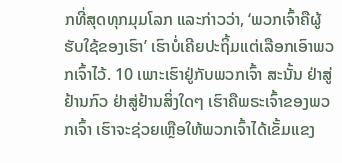ກທີ່ສຸດທຸກມຸມໂລກ ແລະກ່າວວ່າ, ‘ພວກເຈົ້າຄືຜູ້ຮັບໃຊ້ຂອງເຮົາ’ ເຮົາບໍ່ເຄີຍປະຖິ້ມແຕ່ເລືອກເອົາພວກເຈົ້າໄວ້. 10 ເພາະເຮົາຢູ່ກັບພວກເຈົ້າ ສະນັ້ນ ຢ່າສູ່ຢ້ານກົວ ຢ່າສູ່ຢ້ານສິ່ງໃດໆ ເຮົາຄືພຣະເຈົ້າຂອງພວກເຈົ້າ ເຮົາຈະຊ່ວຍເຫຼືອໃຫ້ພວກເຈົ້າໄດ້ເຂັ້ມແຂງ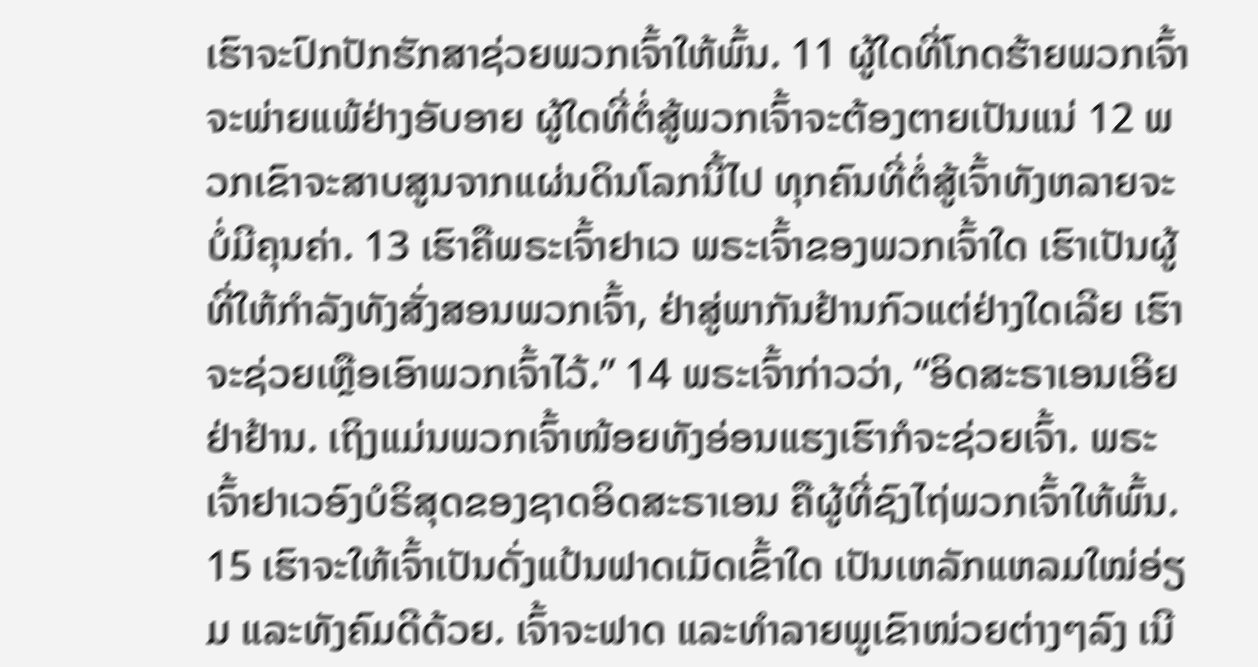ເຮົາຈະປົກປັກຮັກສາຊ່ວຍພວກເຈົ້າໃຫ້ພົ້ນ. 11 ຜູ້ໃດທີ່ໂກດຮ້າຍພວກເຈົ້າຈະພ່າຍແພ້ຢ່າງອັບອາຍ ຜູ້ໃດທີ່ຕໍ່ສູ້ພວກເຈົ້າຈະຕ້ອງຕາຍເປັນແນ່ 12 ພວກເຂົາຈະສາບສູນຈາກແຜ່ນດິນໂລກນີ້ໄປ ທຸກຄົນທີ່ຕໍ່ສູ້ເຈົ້າທັງຫລາຍຈະບໍ່ມີຄຸນຄ່າ. 13 ເຮົາຄືພຣະເຈົ້າຢາເວ ພຣະເຈົ້າຂອງພວກເຈົ້າໃດ ເຮົາເປັນຜູ້ທີ່ໃຫ້ກຳລັງທັງສັ່ງສອນພວກເຈົ້າ, ຢ່າສູ່ພາກັນຢ້ານກົວແຕ່ຢ່າງໃດເລີຍ ເຮົາຈະຊ່ວຍເຫຼືອເອົາພວກເຈົ້າໄວ້.” 14 ພຣະເຈົ້າກ່າວວ່າ, “ອິດສະຣາເອນເອີຍ ຢ່າຢ້ານ. ເຖິງແມ່ນພວກເຈົ້າໜ້ອຍທັງອ່ອນແຮງເຮົາກໍຈະຊ່ວຍເຈົ້າ. ພຣະເຈົ້າຢາເວອົງບໍຣິສຸດຂອງຊາດອິດສະຣາເອນ ຄືຜູ້ທີ່ຊົງໄຖ່ພວກເຈົ້າໃຫ້ພົ້ນ. 15 ເຮົາຈະໃຫ້ເຈົ້າເປັນດັ່ງແປ້ນຟາດເມັດເຂົ້າໃດ ເປັນເຫລັກແຫລມໃໝ່ອ່ຽມ ແລະທັງຄົມດີດ້ວຍ. ເຈົ້າຈະຟາດ ແລະທຳລາຍພູເຂົາໜ່ວຍຕ່າງໆລົງ ເນີ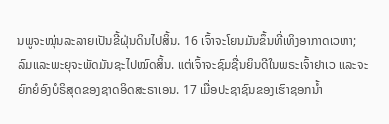ນພູຈະໝຸ່ນລະລາຍເປັນຂີ້ຝຸ່ນດິນໄປສິ້ນ. 16 ເຈົ້າຈະໂຍນມັນຂຶ້ນທີ່ເທິງອາກາດເວຫາ; ລົມແລະພະຍຸຈະພັດມັນຊະໄປໝົດສິ້ນ. ແຕ່ເຈົ້າຈະຊົມຊື່ນຍິນດີໃນພຣະເຈົ້າຢາເວ ແລະຈະຍົກຍໍອົງບໍຣິສຸດຂອງຊາດອິດສະຣາເອນ. 17 ເມື່ອປະຊາຊົນຂອງເຮົາຊອກນໍ້າ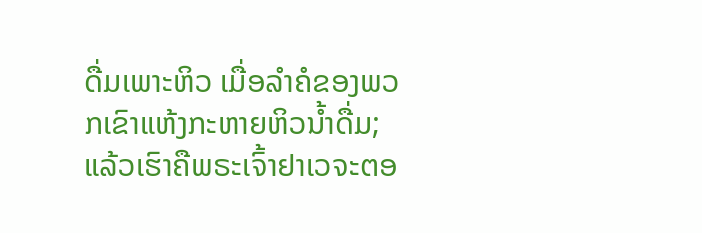ດື່ມເພາະຫິວ ເມື່ອລຳຄໍຂອງພວກເຂົາແຫ້ງກະຫາຍຫິວນໍ້າດື່ມ; ແລ້ວເຮົາຄືພຣະເຈົ້າຢາເວຈະຕອ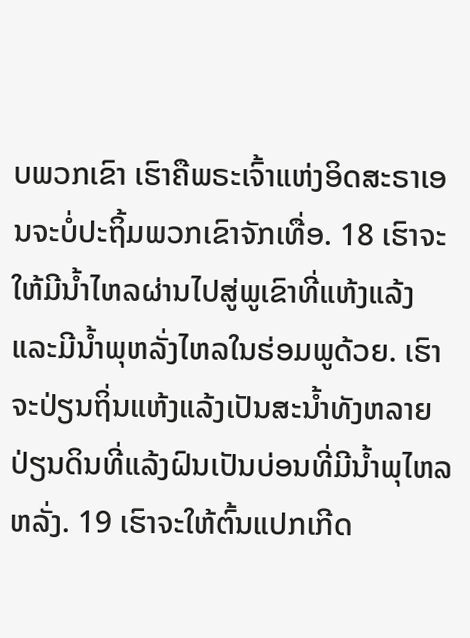ບພວກເຂົາ ເຮົາຄືພຣະເຈົ້າແຫ່ງອິດສະຣາເອນຈະບໍ່ປະຖິ້ມພວກເຂົາຈັກເທື່ອ. 18 ເຮົາຈະໃຫ້ມີນໍ້າໄຫລຜ່ານໄປສູ່ພູເຂົາທີ່ແຫ້ງແລ້ງ ແລະມີນໍ້າພຸຫລັ່ງໄຫລໃນຮ່ອມພູດ້ວຍ. ເຮົາຈະປ່ຽນຖິ່ນແຫ້ງແລ້ງເປັນສະນໍ້າທັງຫລາຍ ປ່ຽນດິນທີ່ແລ້ງຝົນເປັນບ່ອນທີ່ມີນໍ້າພຸໄຫລຫລັ່ງ. 19 ເຮົາຈະໃຫ້ຕົ້ນແປກເກີດ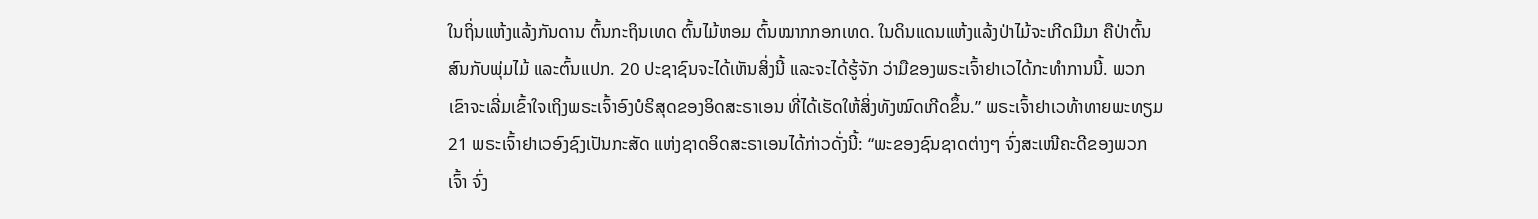ໃນຖິ່ນແຫ້ງແລ້ງກັນດານ ຕົ້ນກະຖິນເທດ ຕົ້ນໄມ້ຫອມ ຕົ້ນໝາກກອກເທດ. ໃນດິນແດນແຫ້ງແລ້ງປ່າໄມ້ຈະເກີດມີມາ ຄືປ່າຕົ້ນສົນກັບພຸ່ມໄມ້ ແລະຕົ້ນແປກ. 20 ປະຊາຊົນຈະໄດ້ເຫັນສິ່ງນີ້ ແລະຈະໄດ້ຮູ້ຈັກ ວ່າມືຂອງພຣະເຈົ້າຢາເວໄດ້ກະທຳການນີ້. ພວກເຂົາຈະເລີ່ມເຂົ້າໃຈເຖິງພຣະເຈົ້າອົງບໍຣິສຸດຂອງອິດສະຣາເອນ ທີ່ໄດ້ເຮັດໃຫ້ສິ່ງທັງໝົດເກີດຂຶ້ນ.” ພຣະເຈົ້າຢາເວທ້າທາຍພະທຽມ 21 ພຣະເຈົ້າຢາເວອົງຊົງເປັນກະສັດ ແຫ່ງຊາດອິດສະຣາເອນໄດ້ກ່າວດັ່ງນີ້: “ພະຂອງຊົນຊາດຕ່າງໆ ຈົ່ງສະເໜີຄະດີຂອງພວກເຈົ້າ ຈົ່ງ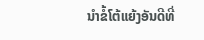ນຳຂໍ້ໂຕ້ແຍ້ງອັນດີທີ່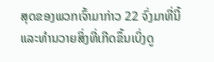ສຸດຂອງພວກເຈົ້າມາກ່າວ 22 ຈົ່ງມາທີ່ນີ້ ແລະທຳນວາຍສິ່ງທີ່ເກີດຂຶ້ນເບິ່ງດູ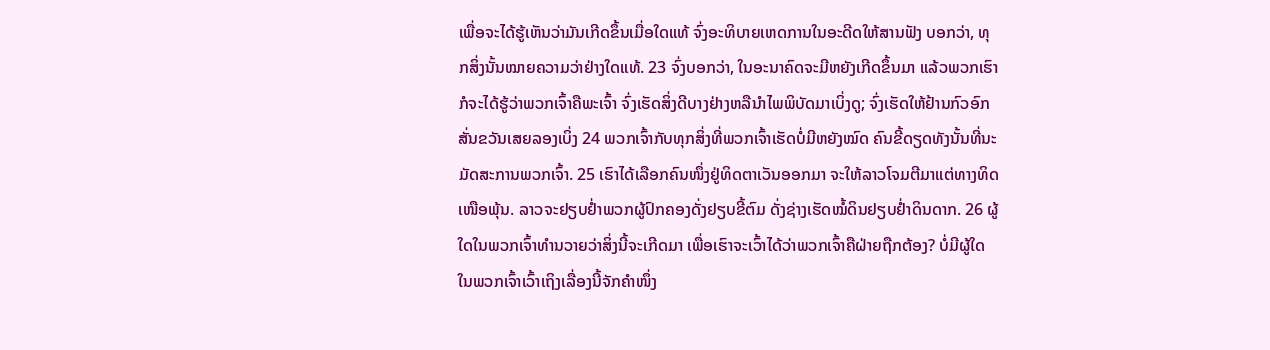ເພື່ອຈະໄດ້ຮູ້ເຫັນວ່າມັນເກີດຂຶ້ນເມື່ອໃດແທ້ ຈົ່ງອະທິບາຍເຫດການໃນອະດີດໃຫ້ສານຟັງ ບອກວ່າ, ທຸກສິ່ງນັ້ນໝາຍຄວາມວ່າຢ່າງໃດແທ້. 23 ຈົ່ງບອກວ່າ, ໃນອະນາຄົດຈະມີຫຍັງເກີດຂຶ້ນມາ ແລ້ວພວກເຮົາກໍຈະໄດ້ຮູ້ວ່າພວກເຈົ້າຄືພະເຈົ້າ ຈົ່ງເຮັດສິ່ງດີບາງຢ່າງຫລືນຳໄພພິບັດມາເບິ່ງດູ; ຈົ່ງເຮັດໃຫ້ຢ້ານກົວອົກສັ່ນຂວັນເສຍລອງເບິ່ງ 24 ພວກເຈົ້າກັບທຸກສິ່ງທີ່ພວກເຈົ້າເຮັດບໍ່ມີຫຍັງໝົດ ຄົນຂີ້ດຽດທັງນັ້ນທີ່ນະມັດສະການພວກເຈົ້າ. 25 ເຮົາໄດ້ເລືອກຄົນໜຶ່ງຢູ່ທິດຕາເວັນອອກມາ ຈະໃຫ້ລາວໂຈມຕີມາແຕ່ທາງທິດເໜືອພຸ້ນ. ລາວຈະຢຽບຢໍ່າພວກຜູ້ປົກຄອງດັ່ງຢຽບຂີ້ຕົມ ດັ່ງຊ່າງເຮັດໝໍ້ດິນຢຽບຢໍ່າດິນດາກ. 26 ຜູ້ໃດໃນພວກເຈົ້າທຳນວາຍວ່າສິ່ງນີ້ຈະເກີດມາ ເພື່ອເຮົາຈະເວົ້າໄດ້ວ່າພວກເຈົ້າຄືຝ່າຍຖືກຕ້ອງ? ບໍ່ມີຜູ້ໃດໃນພວກເຈົ້າເວົ້າເຖິງເລື່ອງນີ້ຈັກຄຳໜຶ່ງ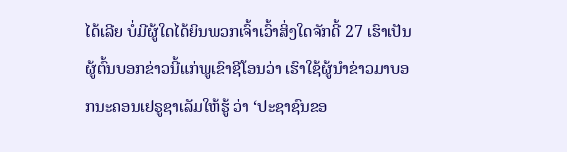ໄດ້ເລີຍ ບໍ່ມີຜູ້ໃດໄດ້ຍິນພວກເຈົ້າເວົ້າສິ່ງໃດຈັກດີ້ 27 ເຮົາເປັນຜູ້ຕົ້ນບອກຂ່າວນີ້ແກ່ພູເຂົາຊີໂອນວ່າ ເຮົາໃຊ້ຜູ້ນຳຂ່າວມາບອກນະຄອນເຢຣູຊາເລັມໃຫ້ຮູ້ ວ່າ ‘ປະຊາຊົນຂອ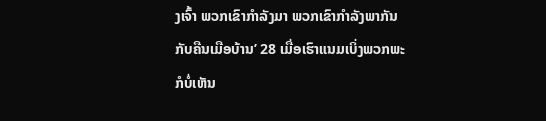ງເຈົ້າ ພວກເຂົາກຳລັງມາ ພວກເຂົາກຳລັງພາກັນກັບຄືນເມືອບ້ານ’ 28 ເມື່ອເຮົາແນມເບິ່ງພວກພະກໍບໍ່ເຫັນ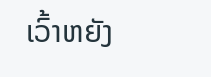ເວົ້າຫຍັງ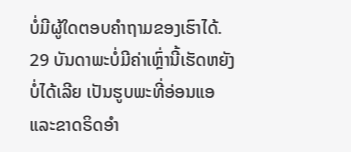ບໍ່ມີຜູ້ໃດຕອບຄຳຖາມຂອງເຮົາໄດ້. 29 ບັນດາພະບໍ່ມີຄ່າເຫຼົ່ານີ້ເຮັດຫຍັງບໍ່ໄດ້ເລີຍ ເປັນຮູບພະທີ່ອ່ອນແອ ແລະຂາດຣິດອຳ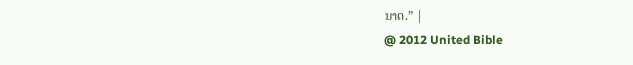ນາດ.” |
@ 2012 United Bible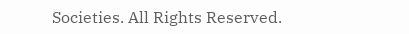Societies. All Rights Reserved.